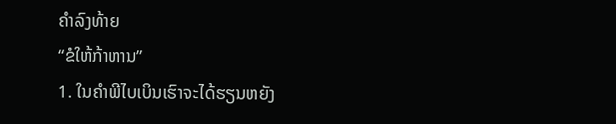ຄຳລົງທ້າຍ
“ຂໍໃຫ້ກ້າຫານ”
1. ໃນຄຳພີໄບເບິນເຮົາຈະໄດ້ຮຽນຫຍັງ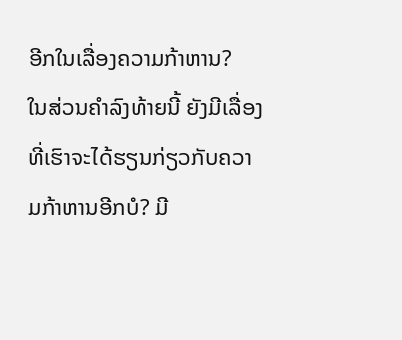ອີກໃນເລື່ອງຄວາມກ້າຫານ?
ໃນສ່ວນຄຳລົງທ້າຍນີ້ ຍັງມີເລື່ອງທີ່ເຮົາຈະໄດ້ຮຽນກ່ຽວກັບຄວາມກ້າຫານອີກບໍ? ມີ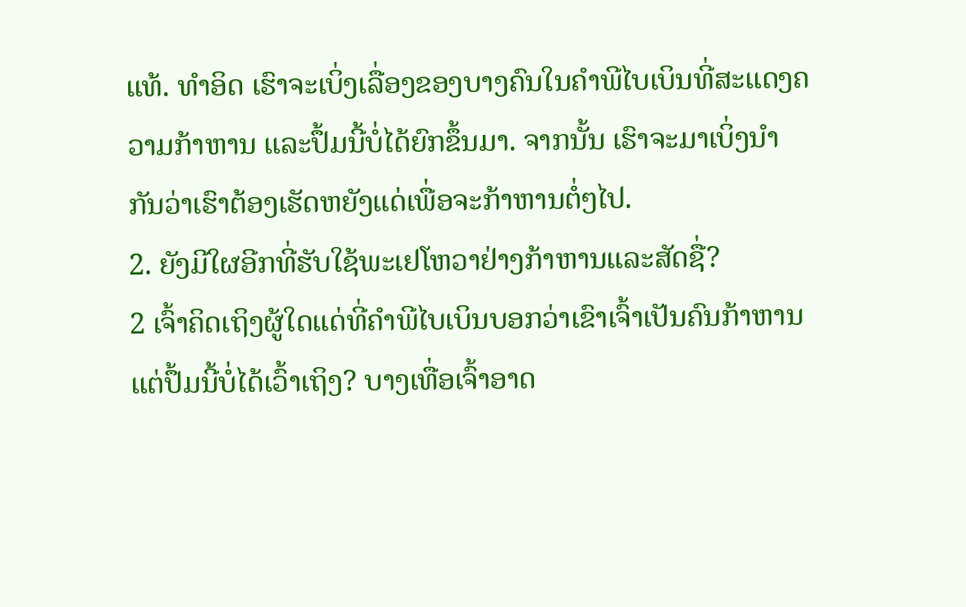ແທ້. ທຳອິດ ເຮົາຈະເບິ່ງເລື່ອງຂອງບາງຄົນໃນຄຳພີໄບເບິນທີ່ສະແດງຄວາມກ້າຫານ ແລະປຶ້ມນີ້ບໍ່ໄດ້ຍົກຂຶ້ນມາ. ຈາກນັ້ນ ເຮົາຈະມາເບິ່ງນຳກັນວ່າເຮົາຕ້ອງເຮັດຫຍັງແດ່ເພື່ອຈະກ້າຫານຕໍ່ໆໄປ.
2. ຍັງມີໃຜອີກທີ່ຮັບໃຊ້ພະເຢໂຫວາຢ່າງກ້າຫານແລະສັດຊື່?
2 ເຈົ້າຄິດເຖິງຜູ້ໃດແດ່ທີ່ຄຳພີໄບເບິນບອກວ່າເຂົາເຈົ້າເປັນຄົນກ້າຫານ ແຕ່ປຶ້ມນີ້ບໍ່ໄດ້ເວົ້າເຖິງ? ບາງເທື່ອເຈົ້າອາດ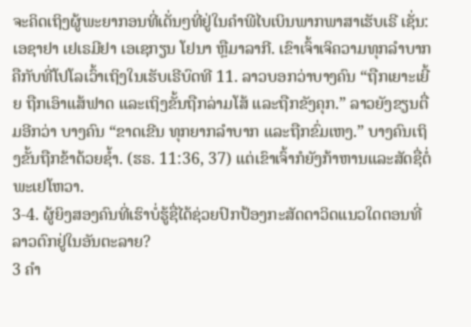ຈະຄິດເຖິງຜູ້ພະຍາກອນທີ່ເດັ່ນໆທີ່ຢູ່ໃນຄຳພີໄບເບິນພາກພາສາເຮັບເຣີ ເຊັ່ນ: ເອຊາຢາ ເຢເຣມີຢາ ເອເຊກຽນ ໂຢນາ ຫຼືມາລາກີ. ເຂົາເຈົ້າເຈິຄວາມທຸກລຳບາກຄືກັບທີ່ໂປໂລເວົ້າເຖິງໃນເຮັບເຣີບົດທີ 11. ລາວບອກວ່າບາງຄົນ “ຖືກເຍາະເຍີ້ຍ ຖືກເອົາແສ້ຟາດ ແລະເຖິງຂັ້ນຖືກລ່າມໂສ້ ແລະຖືກຂັງຄຸກ.” ລາວຍັງຂຽນຕື່ມອີກວ່າ ບາງຄົນ “ຂາດເຂີນ ທຸກຍາກລຳບາກ ແລະຖືກຂົ່ມເຫງ.” ບາງຄົນເຖິງຂັ້ນຖືກຂ້າດ້ວຍຊ້ຳ. (ຮຣ. 11:36, 37) ແຕ່ເຂົາເຈົ້າກໍຍັງກ້າຫານແລະສັດຊື່ຕໍ່ພະເຢໂຫວາ.
3-4. ຜູ້ຍິງສອງຄົນທີ່ເຮົາບໍ່ຮູ້ຊື່ໄດ້ຊ່ວຍປົກປ້ອງກະສັດດາວິດແນວໃດຕອນທີ່ລາວຕົກຢູ່ໃນອັນຕະລາຍ?
3 ຄຳ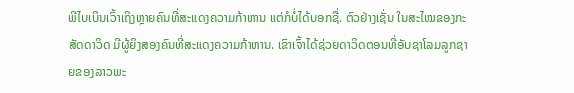ພີໄບເບິນເວົ້າເຖິງຫຼາຍຄົນທີ່ສະແດງຄວາມກ້າຫານ ແຕ່ກໍບໍ່ໄດ້ບອກຊື່. ຕົວຢ່າງເຊັ່ນ ໃນສະໄໝຂອງກະສັດດາວິດ ມີຜູ້ຍິງສອງຄົນທີ່ສະແດງຄວາມກ້າຫານ. ເຂົາເຈົ້າໄດ້ຊ່ວຍດາວິດຕອນທີ່ອັບຊາໂລມລູກຊາຍຂອງລາວພະ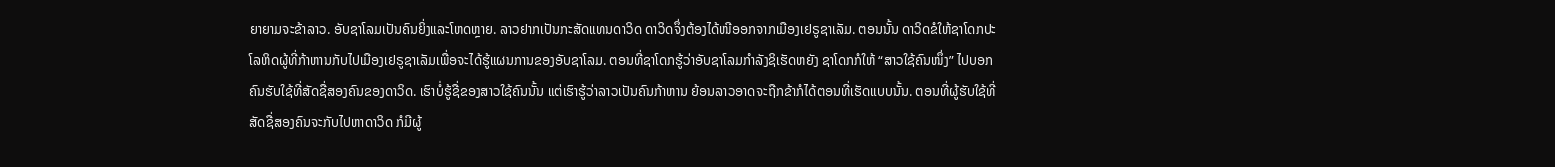ຍາຍາມຈະຂ້າລາວ. ອັບຊາໂລມເປັນຄົນຍິ່ງແລະໂຫດຫຼາຍ. ລາວຢາກເປັນກະສັດແທນດາວິດ ດາວິດຈຶ່ງຕ້ອງໄດ້ໜີອອກຈາກເມືອງເຢຣູຊາເລັມ. ຕອນນັ້ນ ດາວິດຂໍໃຫ້ຊາໂດກປະໂລຫິດຜູ້ທີ່ກ້າຫານກັບໄປເມືອງເຢຣູຊາເລັມເພື່ອຈະໄດ້ຮູ້ແຜນການຂອງອັບຊາໂລມ. ຕອນທີ່ຊາໂດກຮູ້ວ່າອັບຊາໂລມກຳລັງຊິເຮັດຫຍັງ ຊາໂດກກໍໃຫ້ “ສາວໃຊ້ຄົນໜຶ່ງ” ໄປບອກຄົນຮັບໃຊ້ທີ່ສັດຊື່ສອງຄົນຂອງດາວິດ. ເຮົາບໍ່ຮູ້ຊື່ຂອງສາວໃຊ້ຄົນນັ້ນ ແຕ່ເຮົາຮູ້ວ່າລາວເປັນຄົນກ້າຫານ ຍ້ອນລາວອາດຈະຖືກຂ້າກໍໄດ້ຕອນທີ່ເຮັດແບບນັ້ນ. ຕອນທີ່ຜູ້ຮັບໃຊ້ທີ່ສັດຊື່ສອງຄົນຈະກັບໄປຫາດາວິດ ກໍມີຜູ້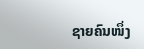ຊາຍຄົນໜຶ່ງ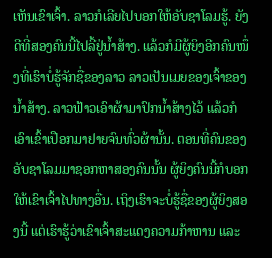ເຫັນເຂົາເຈົ້າ. ລາວກໍເລີຍໄປບອກໃຫ້ອັບຊາໂລມຮູ້. ຍັງດີທີ່ສອງຄົນນີ້ໄປລີ້ຢູ່ນ້ຳສ້າງ. ແລ້ວກໍມີຜູ້ຍິງອີກຄົນໜຶ່ງທີ່ເຮົາບໍ່ຮູ້ຈັກຊື່ຂອງລາວ ລາວເປັນເມຍຂອງເຈົ້າຂອງນ້ຳສ້າງ. ລາວຟ້າວເອົາຜ້າມາປົກນ້ຳສ້າງໄວ້ ແລ້ວກໍເອົາເຂົ້າເປືອກມາຢາຍຈົນທົ່ວຜ້ານັ້ນ. ຕອນທີ່ຄົນຂອງອັບຊາໂລມມາຊອກຫາສອງຄົນນັ້ນ ຜູ້ຍິງຄົນນີ້ກໍບອກໃຫ້ເຂົາເຈົ້າໄປທາງອື່ນ. ເຖິງເຮົາຈະບໍ່ຮູ້ຊື່ຂອງຜູ້ຍິງສອງນີ້ ແຕ່ເຮົາຮູ້ວ່າເຂົາເຈົ້າສະແດງຄວາມກ້າຫານ ແລະ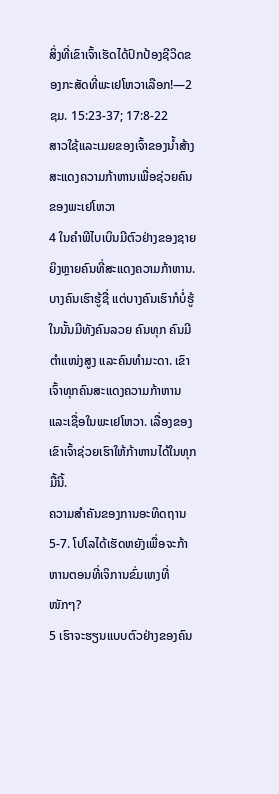ສິ່ງທີ່ເຂົາເຈົ້າເຮັດໄດ້ປົກປ້ອງຊີວິດຂອງກະສັດທີ່ພະເຢໂຫວາເລືອກ!—2ຊມ. 15:23-37; 17:8-22
ສາວໃຊ້ແລະເມຍຂອງເຈົ້າຂອງນ້ຳສ້າງສະແດງຄວາມກ້າຫານເພື່ອຊ່ວຍຄົນຂອງພະເຢໂຫວາ
4 ໃນຄຳພີໄບເບິນມີຕົວຢ່າງຂອງຊາຍຍິງຫຼາຍຄົນທີ່ສະແດງຄວາມກ້າຫານ. ບາງຄົນເຮົາຮູ້ຊື່ ແຕ່ບາງຄົນເຮົາກໍບໍ່ຮູ້ ໃນນັ້ນມີທັງຄົນລວຍ ຄົນທຸກ ຄົນມີຕຳແໜ່ງສູງ ແລະຄົນທຳມະດາ. ເຂົາເຈົ້າທຸກຄົນສະແດງຄວາມກ້າຫານແລະເຊື່ອໃນພະເຢໂຫວາ. ເລື່ອງຂອງເຂົາເຈົ້າຊ່ວຍເຮົາໃຫ້ກ້າຫານໄດ້ໃນທຸກມື້ນີ້.
ຄວາມສຳຄັນຂອງການອະທິດຖານ
5-7. ໂປໂລໄດ້ເຮັດຫຍັງເພື່ອຈະກ້າຫານຕອນທີ່ເຈິການຂົ່ມເຫງທີ່ໜັກໆ?
5 ເຮົາຈະຮຽນແບບຕົວຢ່າງຂອງຄົນ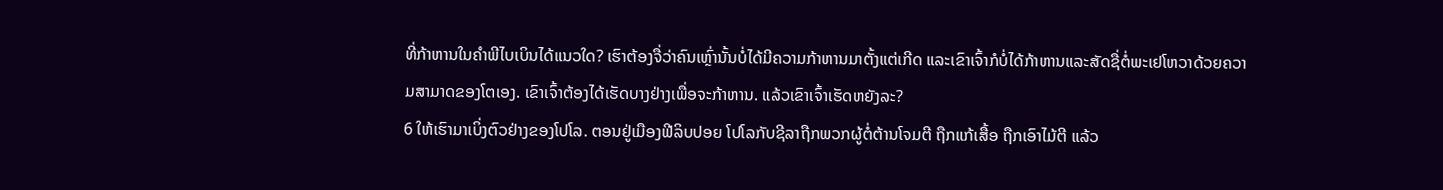ທີ່ກ້າຫານໃນຄຳພີໄບເບິນໄດ້ແນວໃດ? ເຮົາຕ້ອງຈື່ວ່າຄົນເຫຼົ່ານັ້ນບໍ່ໄດ້ມີຄວາມກ້າຫານມາຕັ້ງແຕ່ເກີດ ແລະເຂົາເຈົ້າກໍບໍ່ໄດ້ກ້າຫານແລະສັດຊື່ຕໍ່ພະເຢໂຫວາດ້ວຍຄວາມສາມາດຂອງໂຕເອງ. ເຂົາເຈົ້າຕ້ອງໄດ້ເຮັດບາງຢ່າງເພື່ອຈະກ້າຫານ. ແລ້ວເຂົາເຈົ້າເຮັດຫຍັງລະ?
6 ໃຫ້ເຮົາມາເບິ່ງຕົວຢ່າງຂອງໂປໂລ. ຕອນຢູ່ເມືອງຟີລິບປອຍ ໂປໂລກັບຊີລາຖືກພວກຜູ້ຕໍ່ຕ້ານໂຈມຕີ ຖືກແກ້ເສື້ອ ຖືກເອົາໄມ້ຕີ ແລ້ວ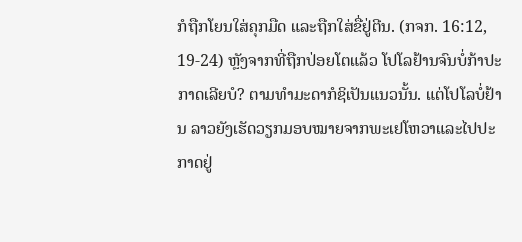ກໍຖືກໂຍນໃສ່ຄຸກມືດ ແລະຖືກໃສ່ຂື່ຢູ່ຕີນ. (ກຈກ. 16:12, 19-24) ຫຼັງຈາກທີ່ຖືກປ່ອຍໂຕແລ້ວ ໂປໂລຢ້ານຈົນບໍ່ກ້າປະກາດເລີຍບໍ? ຕາມທຳມະດາກໍຊິເປັນແນວນັ້ນ. ແຕ່ໂປໂລບໍ່ຢ້ານ ລາວຍັງເຮັດວຽກມອບໝາຍຈາກພະເຢໂຫວາແລະໄປປະກາດຢູ່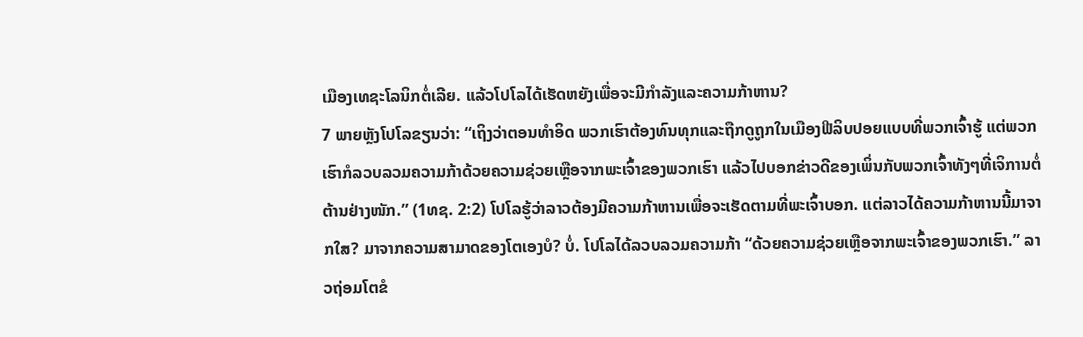ເມືອງເທຊະໂລນິກຕໍ່ເລີຍ. ແລ້ວໂປໂລໄດ້ເຮັດຫຍັງເພື່ອຈະມີກຳລັງແລະຄວາມກ້າຫານ?
7 ພາຍຫຼັງໂປໂລຂຽນວ່າ: “ເຖິງວ່າຕອນທຳອິດ ພວກເຮົາຕ້ອງທົນທຸກແລະຖືກດູຖູກໃນເມືອງຟີລິບປອຍແບບທີ່ພວກເຈົ້າຮູ້ ແຕ່ພວກເຮົາກໍລວບລວມຄວາມກ້າດ້ວຍຄວາມຊ່ວຍເຫຼືອຈາກພະເຈົ້າຂອງພວກເຮົາ ແລ້ວໄປບອກຂ່າວດີຂອງເພິ່ນກັບພວກເຈົ້າທັງໆທີ່ເຈິການຕໍ່ຕ້ານຢ່າງໜັກ.” (1ທຊ. 2:2) ໂປໂລຮູ້ວ່າລາວຕ້ອງມີຄວາມກ້າຫານເພື່ອຈະເຮັດຕາມທີ່ພະເຈົ້າບອກ. ແຕ່ລາວໄດ້ຄວາມກ້າຫານນີ້ມາຈາກໃສ? ມາຈາກຄວາມສາມາດຂອງໂຕເອງບໍ? ບໍ່. ໂປໂລໄດ້ລວບລວມຄວາມກ້າ “ດ້ວຍຄວາມຊ່ວຍເຫຼືອຈາກພະເຈົ້າຂອງພວກເຮົາ.” ລາວຖ່ອມໂຕຂໍ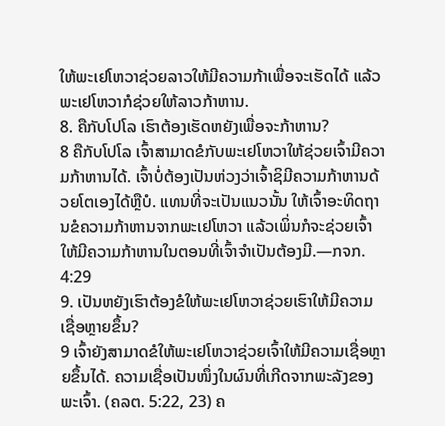ໃຫ້ພະເຢໂຫວາຊ່ວຍລາວໃຫ້ມີຄວາມກ້າເພື່ອຈະເຮັດໄດ້ ແລ້ວພະເຢໂຫວາກໍຊ່ວຍໃຫ້ລາວກ້າຫານ.
8. ຄືກັບໂປໂລ ເຮົາຕ້ອງເຮັດຫຍັງເພື່ອຈະກ້າຫານ?
8 ຄືກັບໂປໂລ ເຈົ້າສາມາດຂໍກັບພະເຢໂຫວາໃຫ້ຊ່ວຍເຈົ້າມີຄວາມກ້າຫານໄດ້. ເຈົ້າບໍ່ຕ້ອງເປັນຫ່ວງວ່າເຈົ້າຊິມີຄວາມກ້າຫານດ້ວຍໂຕເອງໄດ້ຫຼືບໍ. ແທນທີ່ຈະເປັນແນວນັ້ນ ໃຫ້ເຈົ້າອະທິດຖານຂໍຄວາມກ້າຫານຈາກພະເຢໂຫວາ ແລ້ວເພິ່ນກໍຈະຊ່ວຍເຈົ້າໃຫ້ມີຄວາມກ້າຫານໃນຕອນທີ່ເຈົ້າຈຳເປັນຕ້ອງມີ.—ກຈກ. 4:29
9. ເປັນຫຍັງເຮົາຕ້ອງຂໍໃຫ້ພະເຢໂຫວາຊ່ວຍເຮົາໃຫ້ມີຄວາມເຊື່ອຫຼາຍຂຶ້ນ?
9 ເຈົ້າຍັງສາມາດຂໍໃຫ້ພະເຢໂຫວາຊ່ວຍເຈົ້າໃຫ້ມີຄວາມເຊື່ອຫຼາຍຂຶ້ນໄດ້. ຄວາມເຊື່ອເປັນໜຶ່ງໃນຜົນທີ່ເກີດຈາກພະລັງຂອງພະເຈົ້າ. (ຄລຕ. 5:22, 23) ຄ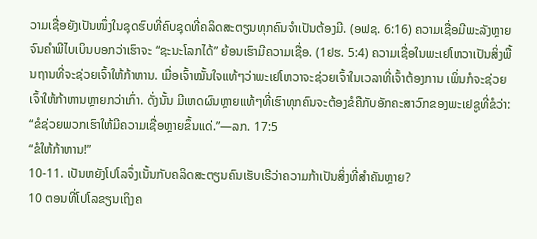ວາມເຊື່ອຍັງເປັນໜຶ່ງໃນຊຸດຮົບທີ່ຄົບຊຸດທີ່ຄລິດສະຕຽນທຸກຄົນຈຳເປັນຕ້ອງມີ. (ອຟຊ. 6:16) ຄວາມເຊື່ອມີພະລັງຫຼາຍຈົນຄຳພີໄບເບິນບອກວ່າເຮົາຈະ “ຊະນະໂລກໄດ້” ຍ້ອນເຮົາມີຄວາມເຊື່ອ. (1ຢຮ. 5:4) ຄວາມເຊື່ອໃນພະເຢໂຫວາເປັນສິ່ງພື້ນຖານທີ່ຈະຊ່ວຍເຈົ້າໃຫ້ກ້າຫານ. ເມື່ອເຈົ້າໝັ້ນໃຈແທ້ໆວ່າພະເຢໂຫວາຈະຊ່ວຍເຈົ້າໃນເວລາທີ່ເຈົ້າຕ້ອງການ ເພິ່ນກໍຈະຊ່ວຍເຈົ້າໃຫ້ກ້າຫານຫຼາຍກວ່າເກົ່າ. ດັ່ງນັ້ນ ມີເຫດຜົນຫຼາຍແທ້ໆທີ່ເຮົາທຸກຄົນຈະຕ້ອງຂໍຄືກັບອັກຄະສາວົກຂອງພະເຢຊູທີ່ຂໍວ່າ: “ຂໍຊ່ວຍພວກເຮົາໃຫ້ມີຄວາມເຊື່ອຫຼາຍຂຶ້ນແດ່.”—ລກ. 17:5
“ຂໍໃຫ້ກ້າຫານ!”
10-11. ເປັນຫຍັງໂປໂລຈຶ່ງເນັ້ນກັບຄລິດສະຕຽນຄົນເຮັບເຣີວ່າຄວາມກ້າເປັນສິ່ງທີ່ສຳຄັນຫຼາຍ?
10 ຕອນທີ່ໂປໂລຂຽນເຖິງຄ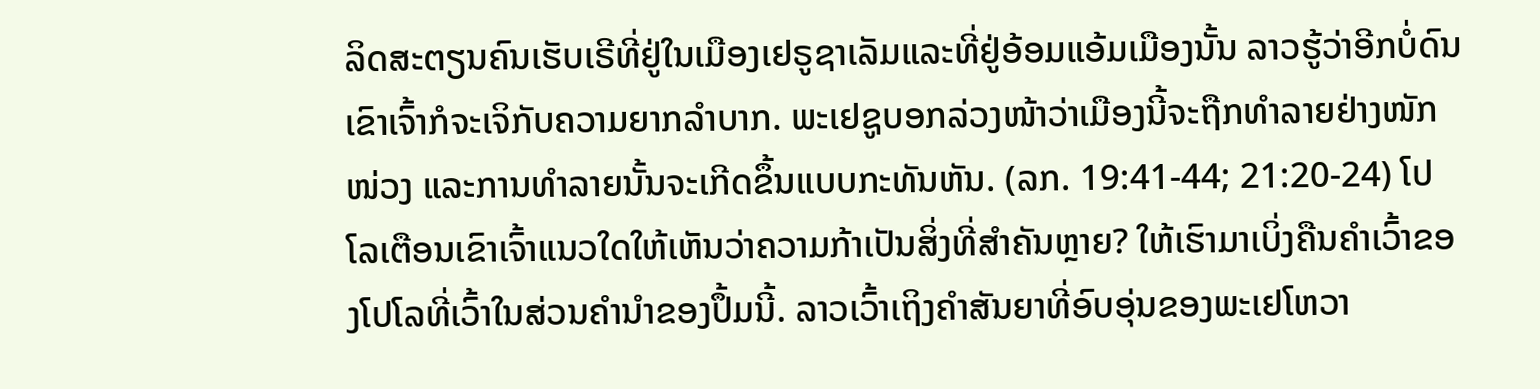ລິດສະຕຽນຄົນເຮັບເຣີທີ່ຢູ່ໃນເມືອງເຢຣູຊາເລັມແລະທີ່ຢູ່ອ້ອມແອ້ມເມືອງນັ້ນ ລາວຮູ້ວ່າອີກບໍ່ດົນເຂົາເຈົ້າກໍຈະເຈິກັບຄວາມຍາກລຳບາກ. ພະເຢຊູບອກລ່ວງໜ້າວ່າເມືອງນີ້ຈະຖືກທຳລາຍຢ່າງໜັກໜ່ວງ ແລະການທຳລາຍນັ້ນຈະເກີດຂຶ້ນແບບກະທັນຫັນ. (ລກ. 19:41-44; 21:20-24) ໂປໂລເຕືອນເຂົາເຈົ້າແນວໃດໃຫ້ເຫັນວ່າຄວາມກ້າເປັນສິ່ງທີ່ສຳຄັນຫຼາຍ? ໃຫ້ເຮົາມາເບິ່ງຄືນຄຳເວົ້າຂອງໂປໂລທີ່ເວົ້າໃນສ່ວນຄຳນຳຂອງປຶ້ມນີ້. ລາວເວົ້າເຖິງຄຳສັນຍາທີ່ອົບອຸ່ນຂອງພະເຢໂຫວາ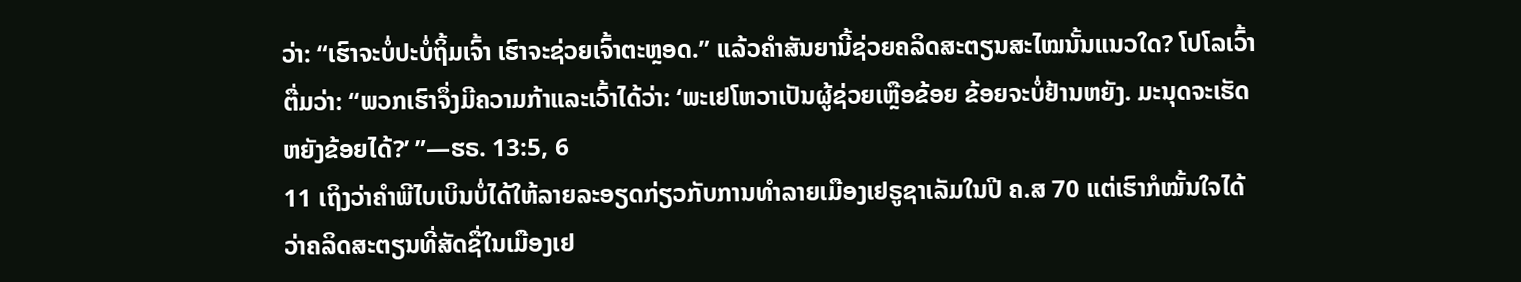ວ່າ: “ເຮົາຈະບໍ່ປະບໍ່ຖິ້ມເຈົ້າ ເຮົາຈະຊ່ວຍເຈົ້າຕະຫຼອດ.” ແລ້ວຄຳສັນຍານີ້ຊ່ວຍຄລິດສະຕຽນສະໄໝນັ້ນແນວໃດ? ໂປໂລເວົ້າຕື່ມວ່າ: “ພວກເຮົາຈຶ່ງມີຄວາມກ້າແລະເວົ້າໄດ້ວ່າ: ‘ພະເຢໂຫວາເປັນຜູ້ຊ່ວຍເຫຼືອຂ້ອຍ ຂ້ອຍຈະບໍ່ຢ້ານຫຍັງ. ມະນຸດຈະເຮັດຫຍັງຂ້ອຍໄດ້?’ ”—ຮຣ. 13:5, 6
11 ເຖິງວ່າຄຳພີໄບເບິນບໍ່ໄດ້ໃຫ້ລາຍລະອຽດກ່ຽວກັບການທຳລາຍເມືອງເຢຣູຊາເລັມໃນປີ ຄ.ສ 70 ແຕ່ເຮົາກໍໝັ້ນໃຈໄດ້ວ່າຄລິດສະຕຽນທີ່ສັດຊື່ໃນເມືອງເຢ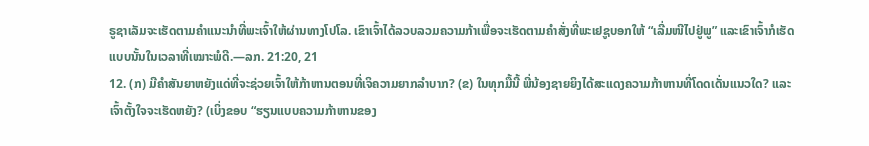ຣູຊາເລັມຈະເຮັດຕາມຄຳແນະນຳທີ່ພະເຈົ້າໃຫ້ຜ່ານທາງໂປໂລ. ເຂົາເຈົ້າໄດ້ລວບລວມຄວາມກ້າເພື່ອຈະເຮັດຕາມຄຳສັ່ງທີ່ພະເຢຊູບອກໃຫ້ “ເລີ່ມໜີໄປຢູ່ພູ” ແລະເຂົາເຈົ້າກໍເຮັດແບບນັ້ນໃນເວລາທີ່ເໝາະພໍດີ.—ລກ. 21:20, 21
12. (ກ) ມີຄຳສັນຍາຫຍັງແດ່ທີ່ຈະຊ່ວຍເຈົ້າໃຫ້ກ້າຫານຕອນທີ່ເຈິຄວາມຍາກລຳບາກ? (ຂ) ໃນທຸກມື້ນີ້ ພີ່ນ້ອງຊາຍຍິງໄດ້ສະແດງຄວາມກ້າຫານທີ່ໂດດເດັ່ນແນວໃດ? ແລະເຈົ້າຕັ້ງໃຈຈະເຮັດຫຍັງ? (ເບິ່ງຂອບ “ຮຽນແບບຄວາມກ້າຫານຂອງ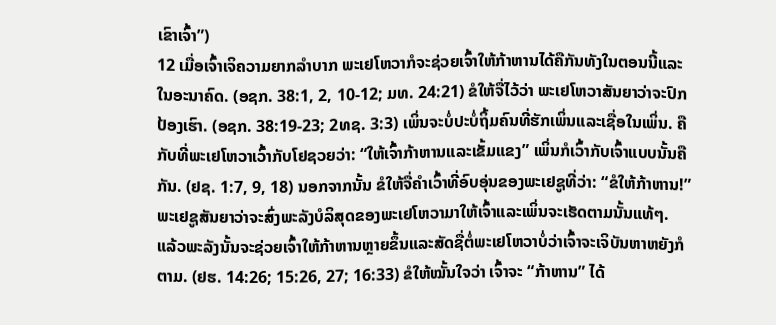ເຂົາເຈົ້າ”)
12 ເມື່ອເຈົ້າເຈິຄວາມຍາກລຳບາກ ພະເຢໂຫວາກໍຈະຊ່ວຍເຈົ້າໃຫ້ກ້າຫານໄດ້ຄືກັນທັງໃນຕອນນີ້ແລະໃນອະນາຄົດ. (ອຊກ. 38:1, 2, 10-12; ມທ. 24:21) ຂໍໃຫ້ຈື່ໄວ້ວ່າ ພະເຢໂຫວາສັນຍາວ່າຈະປົກປ້ອງເຮົາ. (ອຊກ. 38:19-23; 2ທຊ. 3:3) ເພິ່ນຈະບໍ່ປະບໍ່ຖິ້ມຄົນທີ່ຮັກເພິ່ນແລະເຊື່ອໃນເພິ່ນ. ຄືກັບທີ່ພະເຢໂຫວາເວົ້າກັບໂຢຊວຍວ່າ: “ໃຫ້ເຈົ້າກ້າຫານແລະເຂັ້ມແຂງ” ເພິ່ນກໍເວົ້າກັບເຈົ້າແບບນັ້ນຄືກັນ. (ຢຊ. 1:7, 9, 18) ນອກຈາກນັ້ນ ຂໍໃຫ້ຈື່ຄຳເວົ້າທີ່ອົບອຸ່ນຂອງພະເຢຊູທີ່ວ່າ: “ຂໍໃຫ້ກ້າຫານ!” ພະເຢຊູສັນຍາວ່າຈະສົ່ງພະລັງບໍລິສຸດຂອງພະເຢໂຫວາມາໃຫ້ເຈົ້າແລະເພິ່ນຈະເຮັດຕາມນັ້ນແທ້ໆ. ແລ້ວພະລັງນັ້ນຈະຊ່ວຍເຈົ້າໃຫ້ກ້າຫານຫຼາຍຂຶ້ນແລະສັດຊື່ຕໍ່ພະເຢໂຫວາບໍ່ວ່າເຈົ້າຈະເຈິບັນຫາຫຍັງກໍຕາມ. (ຢຮ. 14:26; 15:26, 27; 16:33) ຂໍໃຫ້ໝັ້ນໃຈວ່າ ເຈົ້າຈະ “ກ້າຫານ” ໄດ້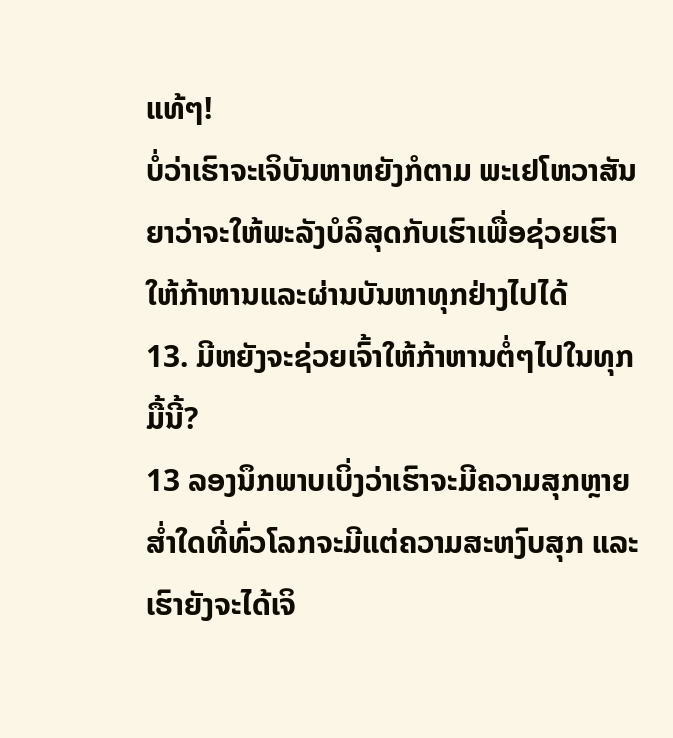ແທ້ໆ!
ບໍ່ວ່າເຮົາຈະເຈິບັນຫາຫຍັງກໍຕາມ ພະເຢໂຫວາສັນຍາວ່າຈະໃຫ້ພະລັງບໍລິສຸດກັບເຮົາເພື່ອຊ່ວຍເຮົາໃຫ້ກ້າຫານແລະຜ່ານບັນຫາທຸກຢ່າງໄປໄດ້
13. ມີຫຍັງຈະຊ່ວຍເຈົ້າໃຫ້ກ້າຫານຕໍ່ໆໄປໃນທຸກມື້ນີ້?
13 ລອງນຶກພາບເບິ່ງວ່າເຮົາຈະມີຄວາມສຸກຫຼາຍສ່ຳໃດທີ່ທົ່ວໂລກຈະມີແຕ່ຄວາມສະຫງົບສຸກ ແລະເຮົາຍັງຈະໄດ້ເຈິ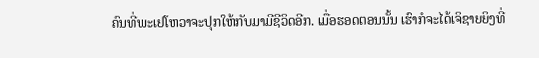ຄົນທີ່ພະເຢໂຫວາຈະປຸກໃຫ້ກັບມາມີຊີວິດອີກ. ເມື່ອຮອດຕອນນັ້ນ ເຮົາກໍຈະໄດ້ເຈິຊາຍຍິງທີ່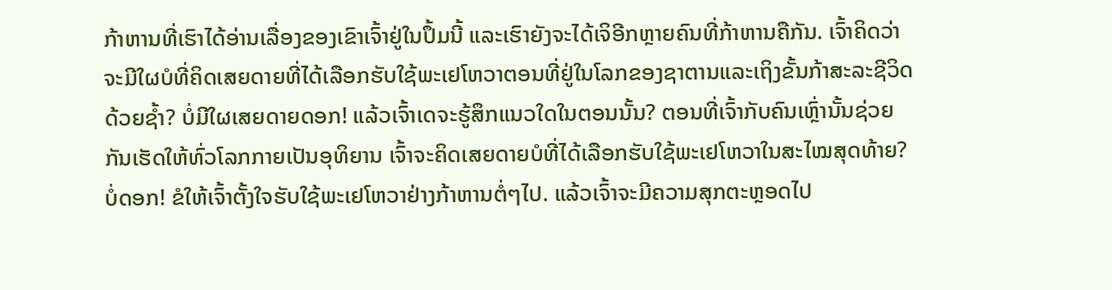ກ້າຫານທີ່ເຮົາໄດ້ອ່ານເລື່ອງຂອງເຂົາເຈົ້າຢູ່ໃນປຶ້ມນີ້ ແລະເຮົາຍັງຈະໄດ້ເຈິອີກຫຼາຍຄົນທີ່ກ້າຫານຄືກັນ. ເຈົ້າຄິດວ່າຈະມີໃຜບໍທີ່ຄິດເສຍດາຍທີ່ໄດ້ເລືອກຮັບໃຊ້ພະເຢໂຫວາຕອນທີ່ຢູ່ໃນໂລກຂອງຊາຕານແລະເຖິງຂັ້ນກ້າສະລະຊີວິດດ້ວຍຊ້ຳ? ບໍ່ມີໃຜເສຍດາຍດອກ! ແລ້ວເຈົ້າເດຈະຮູ້ສຶກແນວໃດໃນຕອນນັ້ນ? ຕອນທີ່ເຈົ້າກັບຄົນເຫຼົ່ານັ້ນຊ່ວຍກັນເຮັດໃຫ້ທົ່ວໂລກກາຍເປັນອຸທິຍານ ເຈົ້າຈະຄິດເສຍດາຍບໍທີ່ໄດ້ເລືອກຮັບໃຊ້ພະເຢໂຫວາໃນສະໄໝສຸດທ້າຍ? ບໍ່ດອກ! ຂໍໃຫ້ເຈົ້າຕັ້ງໃຈຮັບໃຊ້ພະເຢໂຫວາຢ່າງກ້າຫານຕໍ່ໆໄປ. ແລ້ວເຈົ້າຈະມີຄວາມສຸກຕະຫຼອດໄປ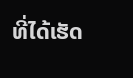ທີ່ໄດ້ເຮັດ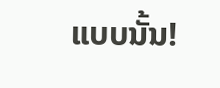ແບບນັ້ນ!